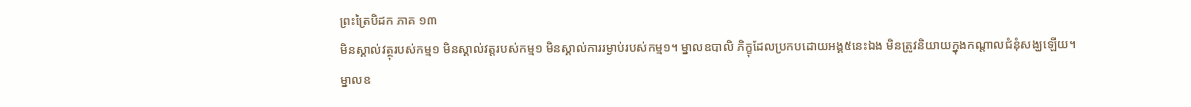ព្រះត្រៃបិដក ភាគ ១៣
មិនស្គាល់វត្ថុរបស់កម្ម១ មិនស្គាល់វត្តរបស់កម្ម១ មិនស្គាល់ការរម្ងាប់របស់កម្ម១។ ម្នាលឧបាលិ ភិក្ខុដែលប្រកបដោយអង្គ៥នេះឯង មិនត្រូវនិយាយក្នុងកណ្តាលជំនុំសង្ឃឡើយ។ ម្នាលឧ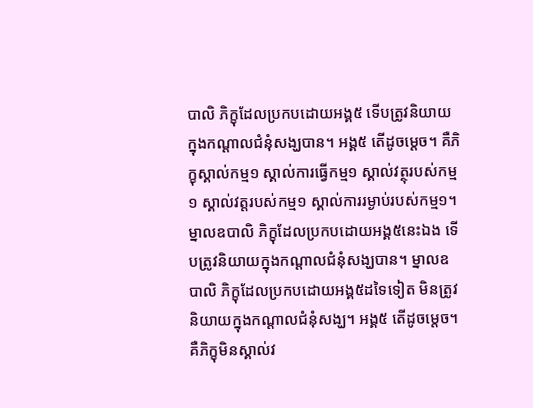បាលិ ភិក្ខុដែលប្រកបដោយអង្គ៥ ទើបត្រូវនិយាយក្នុងកណ្តាលជំនុំសង្ឃបាន។ អង្គ៥ តើដូចម្តេច។ គឺភិក្ខុស្គាល់កម្ម១ ស្គាល់ការធ្វើកម្ម១ ស្គាល់វត្ថុរបស់កម្ម១ ស្គាល់វត្តរបស់កម្ម១ ស្គាល់ការរម្ងាប់របស់កម្ម១។ ម្នាលឧបាលិ ភិក្ខុដែលប្រកបដោយអង្គ៥នេះឯង ទើបត្រូវនិយាយក្នុងកណ្តាលជំនុំសង្ឃបាន។ ម្នាលឧបាលិ ភិក្ខុដែលប្រកបដោយអង្គ៥ដទៃទៀត មិនត្រូវនិយាយក្នុងកណ្តាលជំនុំសង្ឃ។ អង្គ៥ តើដូចម្តេច។ គឺភិក្ខុមិនស្គាល់វ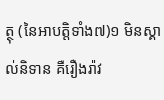ត្ថុ (នៃអាបត្តិទាំង៧)១ មិនស្គាល់និទាន គឺរឿងរ៉ាវ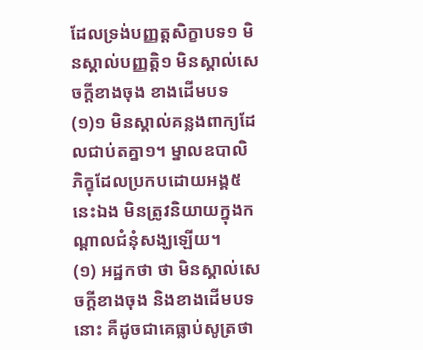ដែលទ្រង់បញ្ញត្តសិក្ខាបទ១ មិនស្គាល់បញ្ញត្តិ១ មិនស្គាល់សេចក្តីខាងចុង ខាងដើមបទ
(១)១ មិនស្គាល់គន្លងពាក្យដែលជាប់តគ្នា១។ ម្នាលឧបាលិ ភិក្ខុដែលប្រកបដោយអង្គ៥នេះឯង មិនត្រូវនិយាយក្នុងកណ្តាលជំនុំសង្ឃឡើយ។
(១) អដ្ឋកថា ថា មិនស្គាល់សេចក្តីខាងចុង និងខាងដើមបទនោះ គឺដូចជាគេធ្លាប់សូត្រថា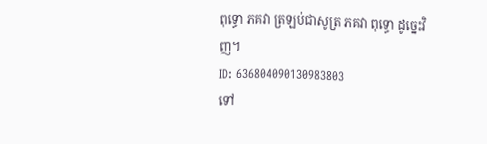ពុទ្ធោ ភគវា ត្រឡប់ជាសូត្រ ភគវា ពុទ្ធោ ដូច្នេះវិញ។
ID: 636804090130983803
ទៅ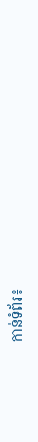កាន់ទំព័រ៖